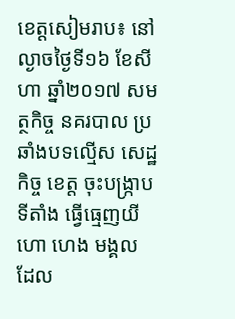ខេត្តសៀមរាប៖ នៅល្ងាចថ្ងៃទី១៦ ខែសីហា ឆ្នាំ២០១៧ សមត្ថកិច្ច នគរបាល ប្រឆាំងបទល្មើស សេដ្ឋកិច្ច ខេត្ត ចុះបង្ក្រាបទីតាំង ធ្វើធ្មេញយីហោ ហេង មង្គល ដែល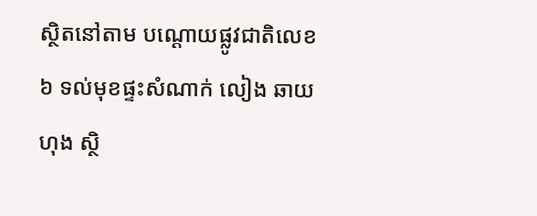ស្ថិតនៅតាម បណ្ដោយផ្លូវជាតិលេខ៦ ទល់មុខផ្ទះសំណាក់ លៀង ឆាយហុង ស្ថិ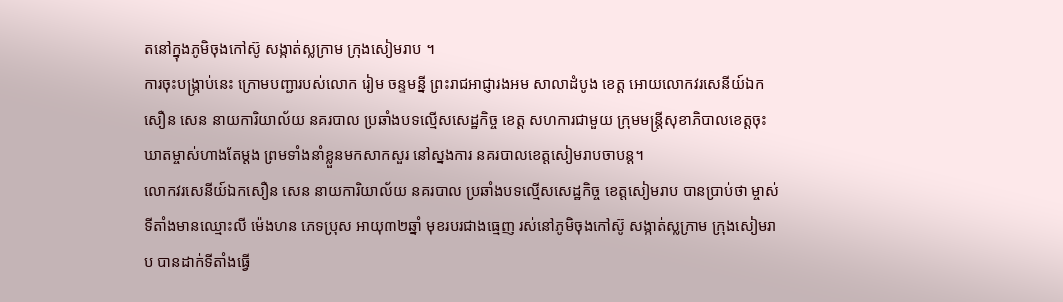តនៅក្នុងភូមិចុងកៅស៊ូ សង្កាត់ស្លក្រាម ក្រុងសៀមរាប ។
ការចុះបង្រ្កាប់នេះ ក្រោមបញ្ជារបស់លោក រៀម ចន្ទមន្នី ព្រះរាជអាជ្ញារងអម សាលាដំបូង ខេត្ត អោយលោកវរសេនីយ៍ឯកសឿន សេន នាយការិយាល័យ នគរបាល ប្រឆាំងបទល្មើសសេដ្ឋកិច្ច ខេត្ត សហការជាមួយ ក្រុមមន្ត្រីសុខាភិបាលខេត្តចុះឃាតម្ចាស់ហាងតែម្ដង ព្រមទាំងនាំខ្លួនមកសាកសួរ នៅស្នងការ នគរបាលខេត្តសៀមរាបចាបន្ដ។
លោកវរសេនីយ៍ឯកសឿន សេន នាយការិយាល័យ នគរបាល ប្រឆាំងបទល្មើសសេដ្ឋកិច្ច ខេត្តសៀមរាប បានប្រាប់ថា ម្ចាស់ទីតាំងមានឈ្មោះលី ម៉េងហន ភេទប្រុស អាយុ៣២ឆ្នាំ មុខរបរជាងធ្មេញ រស់នៅភូមិចុងកៅស៊ូ សង្កាត់ស្លក្រាម ក្រុងសៀមរាប បានដាក់ទីតាំងធ្វើ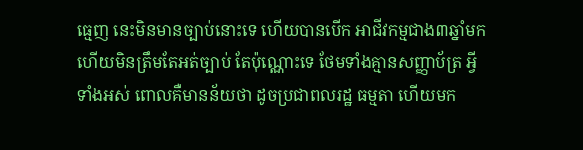ធ្មេញ នេះមិនមានច្បាប់នោះទេ ហើយបានបើក អាជីវកម្មជាង៣ឆ្នាំមកហើយមិនត្រឹមតែអត់ច្បាប់ តែប៉ុណ្ណោះទេ ថែមទាំងគ្មានសញ្ញាប័ត្រ អ្វីទាំងអស់ ពោលគឺមានន័យថា ដូចប្រជាពលរដ្ឋ ធម្មតា ហើយមក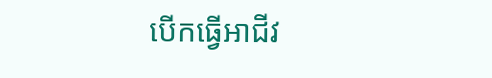បើកធ្វើអាជីវ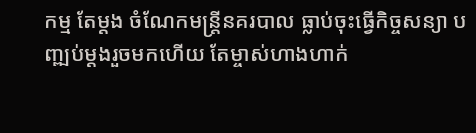កម្ម តែម្ដង ចំណែកមន្ត្រីនគរបាល ធ្លាប់ចុះធ្វើកិច្ចសន្យា បញ្ឍប់ម្ដងរួចមកហើយ តែម្ចាស់ហាងហាក់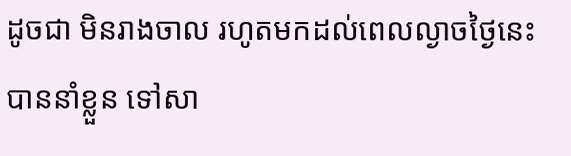ដូចជា មិនរាងចាល រហូតមកដល់ពេលល្ងាចថ្ងៃនេះបាននាំខ្លួន ទៅសា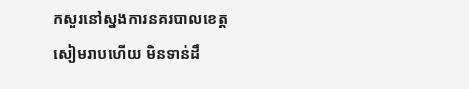កសួរនៅស្នងការនគរបាលខេត្តសៀមរាបហើយ មិនទាន់ដឹ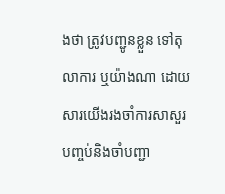ងថា ត្រូវបញ្ជូនខ្លួន ទៅតុលាការ ឬយ៉ាងណា ដោយសារយើងរងចាំការសាសួរ បញ្ចប់និងចាំបញ្ជា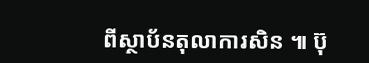ពីស្ថាប័នតុលាការសិន ៕ ប៊ុ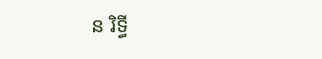ន រិទ្ធី